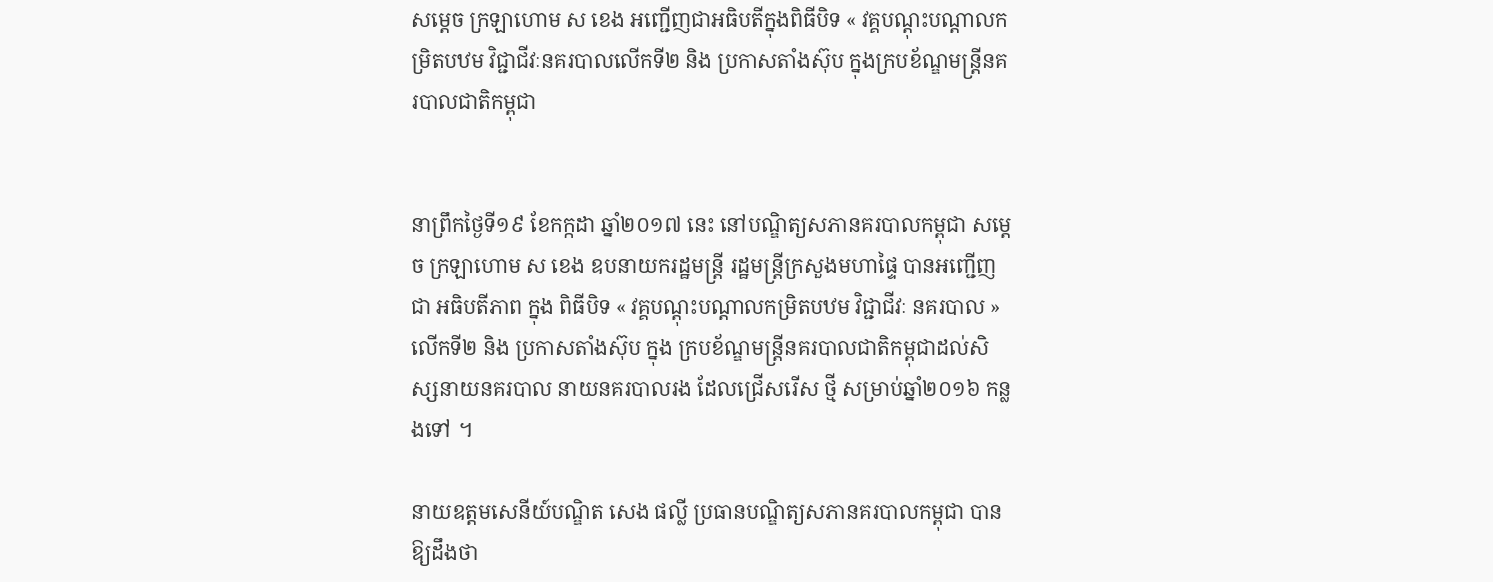សម្តេច ក្រឡាហោម ស ខេង អញ្ជើញជាអធិបតីក្នុងពិធីបិទ « វគ្គបណ្តុះបណ្តាលកម្រិតបឋម វិជ្ជាជីវៈនគរបាលលើកទី២ និង ប្រកាសតាំងស៊ុប ក្នុងក្របខ័ណ្ឌមន្ត្រីនគរបាលជាតិកម្ពុជា


នាព្រឹកថ្ងៃទី១៩ ខែកក្កដា ឆ្នាំ២០១៧ នេះ នៅបណ្ឌិត្យសភានគរបាលកម្ពុជា សម្តេច ក្រឡាហោម ស ខេង ឧបនាយករដ្ឋមន្ត្រី រដ្ឋមន្ត្រីក្រសួងមហាផ្ទៃ បានអញ្ជើញជា អធិបតីភាព ក្នុង ពិធីបិទ « វគ្គបណ្តុះបណ្តាលកម្រិតបឋម វិជ្ជាជីវៈ នគរបាល » លើកទី២ និង ប្រកាសតាំងស៊ុប ក្នុង ក្របខ័ណ្ឌមន្ត្រីនគរបាលជាតិកម្ពុជាដល់សិស្សនាយនគរបាល នាយនគរបាលរង ដែលជ្រើសរើស ថ្មី សម្រាប់ឆ្នាំ២០១៦ កន្លងទៅ ។

នាយឧត្តមសេនីយ៍បណ្ឌិត សេង ផល្លី ប្រធានបណ្ឌិត្យសភានគរបាលកម្ពុជា បានឱ្យដឹងថា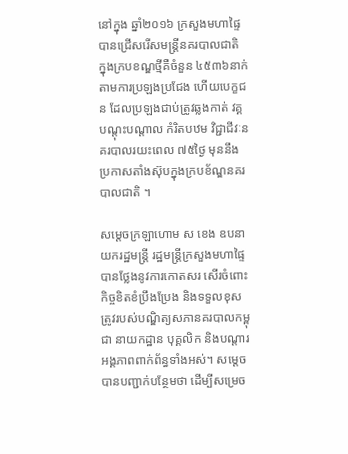នៅក្នុង ឆ្នាំ២០១៦ ក្រសួងមហាផ្ទៃ បានជ្រើសរើសមន្រ្តីនគរបាលជាតិ ក្នុងក្របខណ្ឌថ្មីគឺចំនួន ៤៥៣៦នាក់ តាមការប្រឡងប្រជែង ហើយបេក្ខជន ដែលប្រឡងជាប់ត្រូវឆ្លងកាត់ វគ្គបណ្តុះបណ្តាល កំរិតបឋម វិជ្ជាជីវៈនគរបាលរយះពេល ៧៥ថ្ងៃ មុននឹងប្រកាសតាំងស៊ុបក្នុងក្របខ័ណ្ឌនគរបាលជាតិ ។

សម្តេចក្រឡាហោម ស ខេង ឧបនាយករដ្ឋមន្ត្រី រដ្ឋមន្ត្រីក្រសួងមហាផ្ទៃ បានថ្លែងនូវការកោតសរ សើរចំពោះកិច្ចខិតខំប្រឹងប្រែង និងទទួលខុសត្រូវរបស់បណ្ឌិត្យសភានគរបាលកម្ពុជា នាយកដ្ឋាន បុគ្គលិក និងបណ្តារអង្គភាពពាក់ព័ន្ធទាំងអស់។ សម្តេចបានបញ្ជាក់បន្ថែមថា ដើម្បីសម្រេច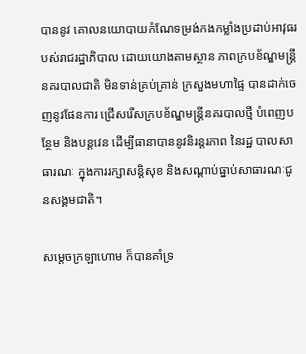បាននូវ គោលនយោបាយកំណែទម្រង់កងកម្លាំងប្រដាប់អាវុធរបស់រាជរដ្ឋាភិបាល ដោយយោងតាមស្ថាន ភាពក្របខ័ណ្ឌមន្ត្រីនគរបាលជាតិ មិនទាន់គ្រប់គ្រាន់ ក្រសួងមហាផ្ទៃ បានដាក់ចេញនូវផែនការ ជ្រើសរើសក្របខ័ណ្ឌមន្ត្រីនគរបាលថ្មី បំពេញបន្ថែម និងបន្តវេន ដើម្បីធានាបាននូវនិរន្តរភាព នៃរដ្ឋ បាលសាធារណៈ ក្នុងការរក្សាសន្តិសុខ និងសណ្តាប់ធ្នាប់សាធារណៈជូនសង្គមជាតិ។

សម្តេចក្រឡាហោម ក៏បានគាំទ្រ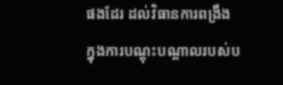ផងដែរ ដល់វិធានការពង្រឹង ក្នុងការបណ្តុះបណ្តាលរបស់ប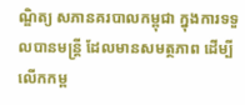ណ្ឌិត្យ សភានគរបាលកម្ពុជា ក្នុងការទទួលបានមន្ត្រី ដែលមានសមត្ថភាព ដើម្បីលើកកម្ព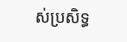ស់ប្រសិទ្ធ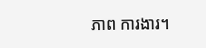ភាព ការងារ។